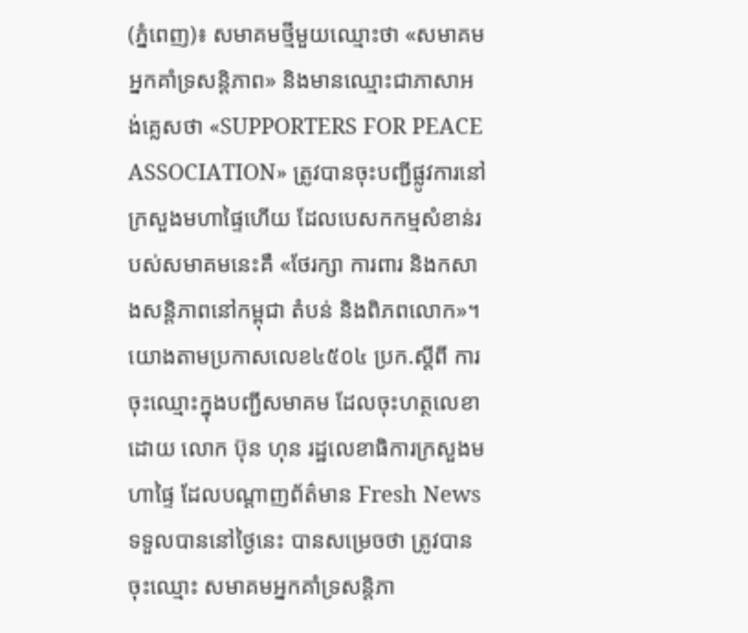(ភ្នំពេញ)៖ សមាគមថ្មីមួយឈ្មោះថា «សមាគមអ្នកគាំទ្រសន្តិភាព» និងមានឈ្មោះជាភាសាអង់គ្លេសថា «SUPPORTERS FOR PEACE ASSOCIATION» ត្រូវបានចុះបញ្ជីផ្លូវការនៅក្រសួងមហាផ្ទៃហើយ ដែលបេសកកម្មសំខាន់របស់សមាគមនេះគឺ «ថែរក្សា ការពារ និងកសាងសន្តិភាពនៅកម្ពុជា តំបន់ និងពិភពលោក»។
យោងតាមប្រកាសលេខ៤៥០៤ ប្រក.ស្ដីពី ការចុះឈ្មោះក្នុងបញ្ជីសមាគម ដែលចុះហត្ថលេខាដោយ លោក ប៊ុន ហុន រដ្ឋលេខាធិការក្រសួងមហាផ្ទៃ ដែលបណ្តាញព័ត៌មាន Fresh News ទទួលបាននៅថ្ងៃនេះ បានសម្រេចថា ត្រូវបានចុះឈ្មោះ សមាគមអ្នកគាំទ្រសន្តិភា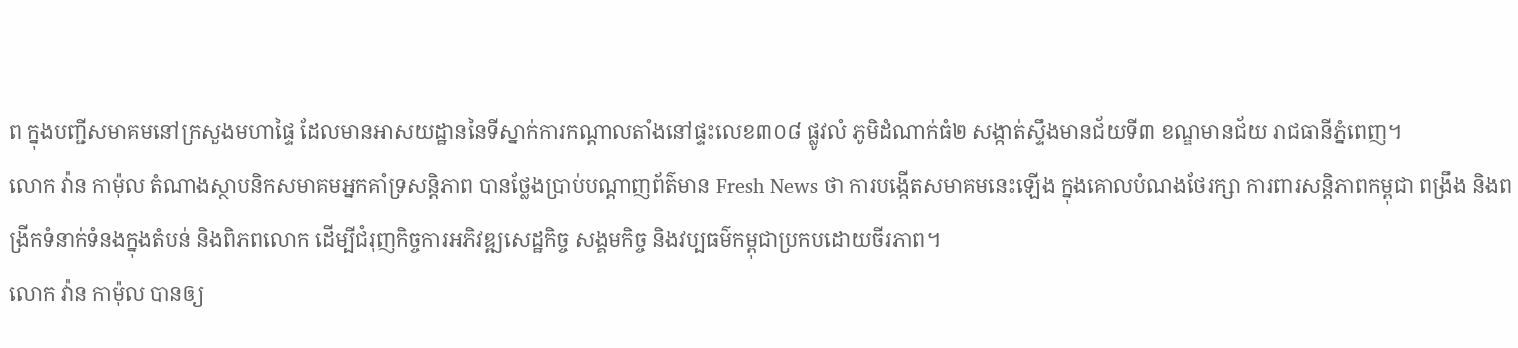ព ក្នុងបញ្ជីសមាគមនៅក្រសួងមហាផ្ទៃ ដែលមានអាសយដ្ឋាននៃទីស្នាក់ការកណ្ដាលតាំងនៅផ្ទះលេខ៣០៨ ផ្លូវលំ ភូមិដំណាក់ធំ២ សង្កាត់ស្ទឹងមានជ័យទី៣ ខណ្ឌមានជ័យ រាជធានីភ្នំពេញ។
លោក វ៉ាន កាម៉ុល តំណាងស្ថាបនិកសមាគមអ្នកគាំទ្រសន្តិភាព បានថ្លែងប្រាប់បណ្តាញព័ត៌មាន Fresh News ថា ការបង្កើតសមាគមនេះឡើង ក្នុងគោលបំណងថែរក្សា ការពារសន្តិភាពកម្ពុជា ពង្រឹង និងពង្រីកទំនាក់ទំនងក្នុងតំបន់ និងពិភពលោក ដើម្បីជំរុញកិច្ចការអភិវឌ្ឍសេដ្ឋកិច្ច សង្គមកិច្ច និងវប្បធម៌កម្ពុជាប្រកបដោយចីរភាព។
លោក វ៉ាន កាម៉ុល បានឲ្យ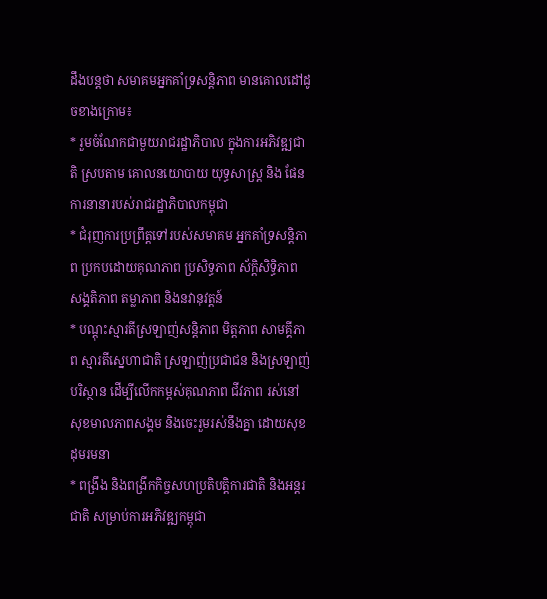ដឹងបន្តថា សមាគមអ្នកគាំទ្រសន្តិភាព មានគោលដៅដូចខាងក្រោម៖
* រួមចំណែកជាមួយរាជរដ្ឋាភិបាល ក្នុងការអភិវឌ្ឍជាតិ ស្របតាម គោលនយោបាយ យុទ្ធសាស្ដ្រ និង ផែនការនានារបស់រាជរដ្ឋាភិបាលកម្ពុជា
* ជំរុញការប្រព្រឹត្តទៅរបស់សមាគម អ្នកគាំទ្រសន្តិភាព ប្រកបដោយគុណភាព ប្រសិទ្ធភាព ស័ក្តិសិទ្ធិភាព សង្គតិភាព តម្លាភាព និងនវានុវត្តន៍
* បណ្តុះស្មារតីស្រឡាញ់សន្តិភាព មិត្តភាព សាមគ្គីភាព ស្មារតីស្នេហាជាតិ ស្រឡាញ់ប្រជាជន និងស្រឡាញ់បរិស្ថាន ដើម្បីលើកកម្ពស់គុណភាព ជីវភាព រស់នៅ សុខមាលភាពសង្គម និងចេះរួមរស់នឹងគ្នា ដោយសុខដុមរមនា
* ពង្រឹង និងពង្រីកកិច្ចសហប្រតិបត្តិការជាតិ និងអន្តរជាតិ សម្រាប់ការអភិវឌ្ឍកម្ពុជា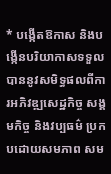* បង្កើតឱកាស និងបង្កើនបរិយាកាសទទួលបាននូវសមិទ្ធផលពីការអភិវឌ្ឍសេដ្ឋកិច្ច សង្គមកិច្ច និងវប្បធម៌ ប្រកបដោយសមភាព សម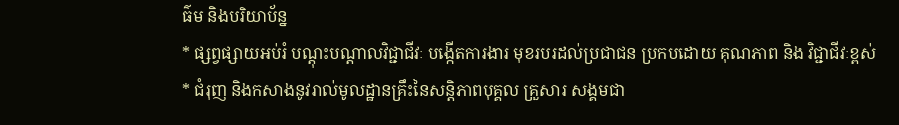ធ៌ម និងបរិយាប័ន្ន
* ផ្សព្វផ្សាយអប់រំ បណ្តុះបណ្តាលវិជ្ជាជីវៈ បង្កើតការងារ មុខរបរដល់ប្រជាជន ប្រកបដោយ គុណភាព និង វិជ្ជាជីវៈខ្ពស់
* ជំរុញ និងកសាងនូវរាល់មូលដ្ឋានគ្រឹះនៃសន្តិភាពបុគ្គល គ្រួសារ សង្គមជា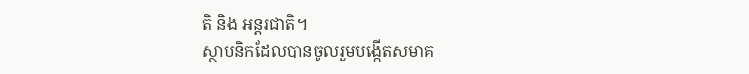តិ និង អន្តរជាតិ។
ស្ថាបនិកដែលបានចូលរួមបង្កើតសមាគ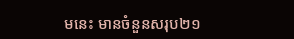មនេះ មានចំនួនសរុប២១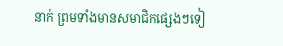នាក់ ព្រមទាំងមានសមាជិកផ្សេងៗទៀ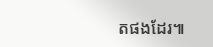តផងដែរ៕